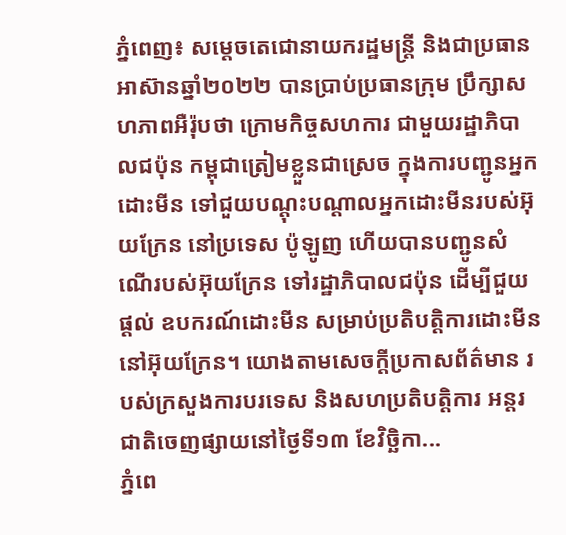ភ្នំពេញ៖ សម្តេចតេជោនាយករដ្ឋមន្ត្រី និងជាប្រធានអាស៊ានឆ្នាំ២០២២ បានប្រាប់ប្រធានក្រុម ប្រឹក្សាសហភាពអឺរ៉ុបថា ក្រោមកិច្ចសហការ ជាមួយរដ្ឋាភិបាលជប៉ុន កម្ពុជាត្រៀមខ្លួនជាស្រេច ក្នុងការបញ្ជូនអ្នកដោះមីន ទៅជួយបណ្តុះបណ្តាលអ្នកដោះមីនរបស់អ៊ុយក្រែន នៅប្រទេស ប៉ូឡូញ ហើយបានបញ្ជូនសំណើរបស់អ៊ុយក្រែន ទៅរដ្ឋាភិបាលជប៉ុន ដើម្បីជួយផ្តល់ ឧបករណ៍ដោះមីន សម្រាប់ប្រតិបត្តិការដោះមីននៅអ៊ុយក្រែន។ យោងតាមសេចក្តីប្រកាសព័ត៌មាន របស់ក្រសួងការបរទេស និងសហប្រតិបត្តិការ អន្តរជាតិចេញផ្សាយនៅថ្ងៃទី១៣ ខែវិច្ឆិកា...
ភ្នំពេ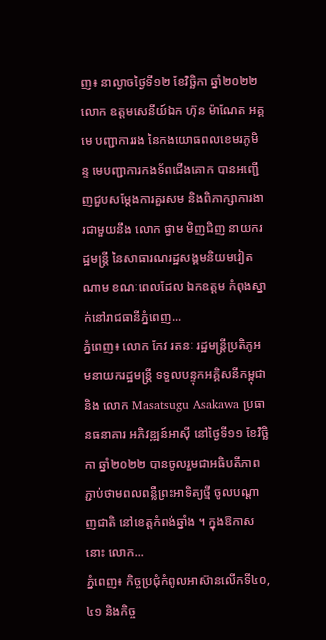ញ៖ នាល្ងាចថ្ងៃទី១២ ខែវិច្ឆិកា ឆ្នាំ២០២២ លោក ឧត្តមសេនីយ៍ឯក ហ៊ុន ម៉ាណែត អគ្គមេ បញ្ជាការរង នៃកងយោធពលខេមរភូមិន្ទ មេបញ្ជាការកងទ័ពជើងគោក បានអញ្ជើញជួបសម្តែងការគួរសម និងពិភាក្សាការងារជាមួយនឹង លោក ផ្វាម មិញជិញ នាយករដ្ឋមន្ត្រី នៃសាធារណរដ្ឋសង្គមនិយមវៀតណាម ខណៈពេលដែល ឯកឧត្តម កំពុងស្នាក់នៅរាជធានីភ្នំពេញ...
ភ្នំពេញ៖ លោក កែវ រតនៈ រដ្ឋមន្រ្តីប្រតិភូអមនាយករដ្ឋមន្រ្តី ទទួលបន្ទុកអគ្គិសនីកម្ពុជា និង លោក Masatsugu Asakawa ប្រធានធនាគារ អភិវឌ្ឍន៍អាស៊ី នៅថ្ងៃទី១១ ខែវិច្ឆិកា ឆ្នាំ២០២២ បានចូលរួមជាអធិបតីភាព ភ្ជាប់ថាមពលពន្លឺព្រះអាទិត្យថ្មី ចូលបណ្តាញជាតិ នៅខេត្តកំពង់ឆ្នាំង ។ ក្នុងឱកាសនោះ លោក...
ភ្នំពេញ៖ កិច្ចប្រជុំកំពូលអាស៊ានលើកទី៤០, ៤១ និងកិច្ច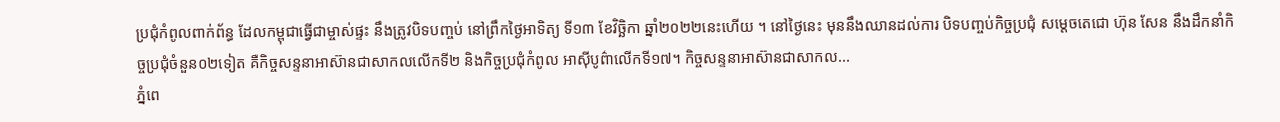ប្រជុំកំពូលពាក់ព័ន្ធ ដែលកម្ពុជាធ្វើជាម្ចាស់ផ្ទះ នឹងត្រូវបិទបញ្ចប់ នៅព្រឹកថ្ងៃអាទិត្យ ទី១៣ ខែវិច្ឆិកា ឆ្នាំ២០២២នេះហើយ ។ នៅថ្ងៃនេះ មុននឹងឈានដល់ការ បិទបញ្ចប់កិច្ចប្រជុំ សម្តេចតេជោ ហ៊ុន សែន នឹងដឹកនាំកិច្ចប្រជុំចំនួន០២ទៀត គឺកិច្ចសន្ទនាអាស៊ានជាសាកលលើកទី២ និងកិច្ចប្រជុំកំពូល អាស៊ីបូព៌ាលើកទី១៧។ កិច្ចសន្ទនាអាស៊ានជាសាកល...
ភ្នំពេ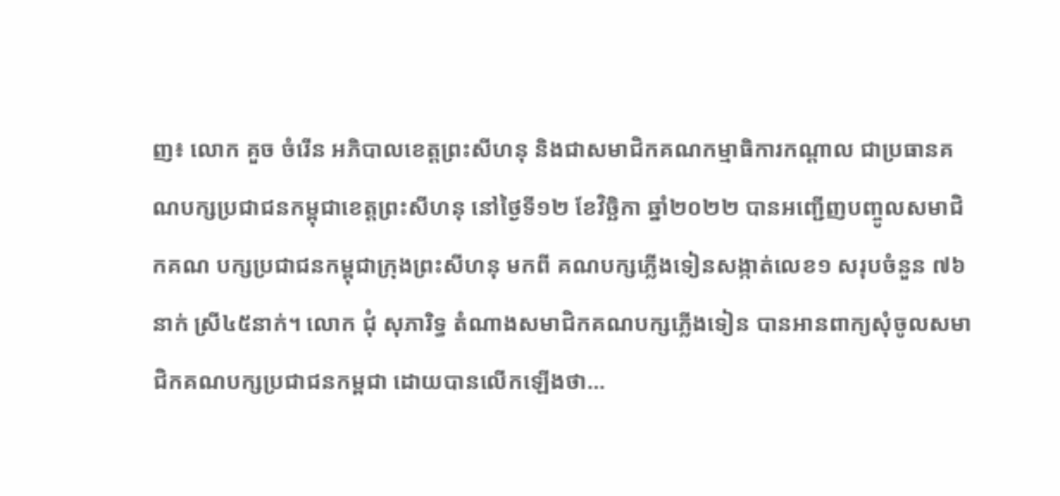ញ៖ លោក គួច ចំរើន អភិបាលខេត្តព្រះសីហនុ និងជាសមាជិកគណកម្មាធិការកណ្តាល ជាប្រធានគណបក្សប្រជាជនកម្ពុជាខេត្តព្រះសីហនុ នៅថ្ងៃទី១២ ខែវិច្ឆិកា ឆ្នាំ២០២២ បានអញ្ជើញបញ្ចូលសមាជិកគណ បក្សប្រជាជនកម្ពុជាក្រុងព្រះសីហនុ មកពី គណបក្សភ្លើងទៀនសង្កាត់លេខ១ សរុបចំនួន ៧៦នាក់ ស្រី៤៥នាក់។ លោក ជុំ សុភារិទ្ធ តំណាងសមាជិកគណបក្សភ្លើងទៀន បានអានពាក្យសុំចូលសមាជិកគណបក្សប្រជាជនកម្ពជា ដោយបានលើកឡើងថា...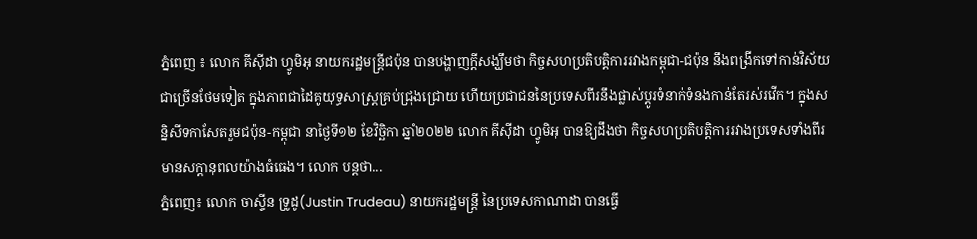ភ្នំពេញ ៖ លោក គីស៊ីដា ហ្វូមិអុ នាយករដ្ឋមន្ត្រីជប៉ុន បានបង្ហាញក្ដីសង្ឃឹមថា កិច្ចសហប្រតិបត្តិការរវាងកម្ពុជា-ជប៉ុន នឹងពង្រីកទៅកាន់វិស័យជាច្រើនថែមទៀត ក្នុងភាពជាដៃគូយុទ្ធសាស្ត្រគ្រប់ជ្រុងជ្រោយ ហើយប្រជាជននៃប្រទេសពីរនឹងផ្លាស់ប្តូរទំនាក់ទំនងកាន់តែរស់រវើក។ ក្នុងសន្និសីទកាសែតរួមជប៉ុន-កម្ពុជា នាថ្ងៃទី១២ ខែវិច្ឆិកា ឆ្នាំ២០២២ លោក គីស៊ីដា ហ្វូមិអុ បានឱ្យដឹងថា កិច្ចសហប្រតិបត្តិការរវាងប្រទេសទាំងពីរមានសក្ដានុពលយ៉ាងធំធេង។ លោក បន្តថា...
ភ្នំពេញ៖ លោក ចាស្ទីន ទ្រូដូ(Justin Trudeau) នាយករដ្ឋមន្ត្រី នៃប្រទេសកាណាដា បានធ្វើ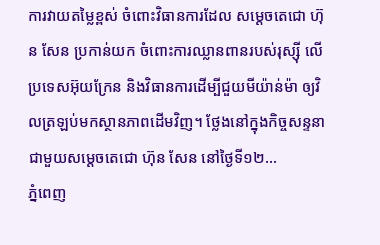ការវាយតម្លៃខ្ពស់ ចំពោះវិធានការដែល សម្ដេចតេជោ ហ៊ុន សែន ប្រកាន់យក ចំពោះការឈ្លានពានរបស់រុស្ស៊ី លើប្រទេសអ៊ុយក្រែន និងវិធានការដើម្បីជួយមីយ៉ាន់ម៉ា ឲ្យវិលត្រឡប់មកស្ថានភាពដើមវិញ។ ថ្លែងនៅក្នុងកិច្ចសន្ទនា ជាមួយសម្ដេចតេជោ ហ៊ុន សែន នៅថ្ងៃទី១២...
ភ្នំពេញ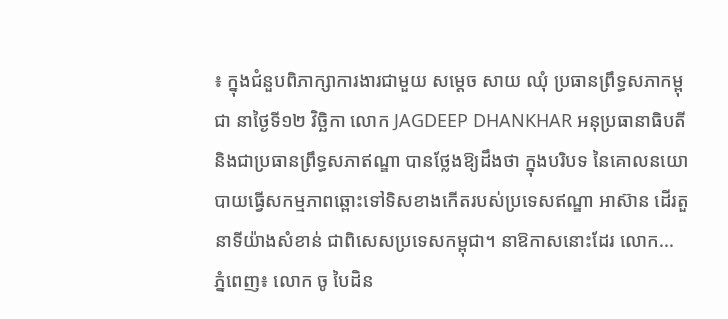៖ ក្នុងជំនួបពិភាក្សាការងារជាមួយ សម្តេច សាយ ឈុំ ប្រធានព្រឹទ្ធសភាកម្ពុជា នាថ្ងៃទី១២ វិច្ឆិកា លោក JAGDEEP DHANKHAR អនុប្រធានាធិបតី និងជាប្រធានព្រឹទ្ធសភាឥណ្ឌា បានថ្លែងឱ្យដឹងថា ក្នុងបរិបទ នៃគោលនយោបាយធ្វើសកម្មភាពឆ្ពោះទៅទិសខាងកើតរបស់ប្រទេសឥណ្ឌា អាស៊ាន ដើរតួនាទីយ៉ាងសំខាន់ ជាពិសេសប្រទេសកម្ពុជា។ នាឱកាសនោះដែរ លោក...
ភ្នំពេញ៖ លោក ចូ បៃដិន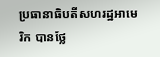ប្រធានាធិបតីសហរដ្ឋអាមេរិក បានថ្លែ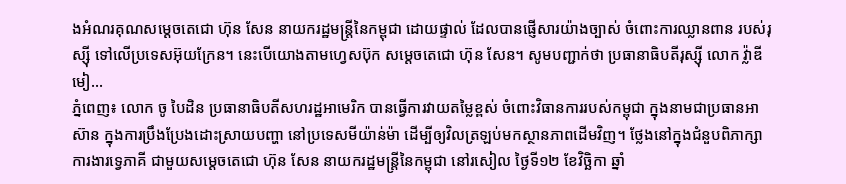ងអំណរគុណសម្ដេចតេជោ ហ៊ុន សែន នាយករដ្ឋមន្រ្តីនៃកម្ពុជា ដោយផ្ទាល់ ដែលបានផ្ញើសារយ៉ាងច្បាស់ ចំពោះការឈ្លានពាន របស់រុស្ស៊ី ទៅលើប្រទេសអ៊ុយក្រែន។ នេះបើយោងតាមហ្វេសប៊ុក សម្ដេចតេជោ ហ៊ុន សែន។ សូមបញ្ជាក់ថា ប្រធានាធិបតីរុស្ស៊ី លោក វ្ល៉ាឌីមៀ...
ភ្នំពេញ៖ លោក ចូ បៃដិន ប្រធានាធិបតីសហរដ្ឋអាមេរិក បានធ្វើការវាយតម្លៃខ្ពស់ ចំពោះវិធានការរបស់កម្ពុជា ក្នុងនាមជាប្រធានអាស៊ាន ក្នុងការប្រឹងប្រែងដោះស្រាយបញ្ហា នៅប្រទេសមីយ៉ាន់ម៉ា ដើម្បីឲ្យវិលត្រឡប់មកស្ថានភាពដើមវិញ។ ថ្លែងនៅក្នុងជំនួបពិភាក្សាការងារទ្វេភាគី ជាមួយសម្ដេចតេជោ ហ៊ុន សែន នាយករដ្ឋមន្រ្តីនៃកម្ពុជា នៅរសៀល ថ្ងៃទី១២ ខែវិច្ឆិកា ឆ្នាំ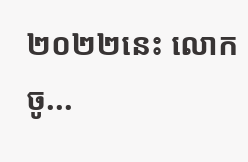២០២២នេះ លោក ចូ...